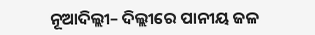ନୂଆଦିଲ୍ଲୀ– ଦିଲ୍ଲୀରେ ପାନୀୟ ଜଳ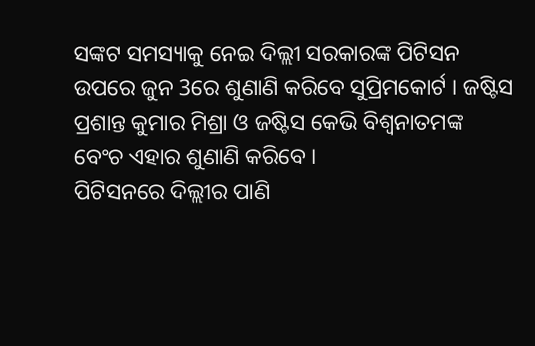ସଙ୍କଟ ସମସ୍ୟାକୁ ନେଇ ଦିଲ୍ଲୀ ସରକାରଙ୍କ ପିଟିସନ ଉପରେ ଜୁନ 3ରେ ଶୁଣାଣି କରିବେ ସୁପ୍ରିମକୋର୍ଟ । ଜଷ୍ଟିସ ପ୍ରଶାନ୍ତ କୁମାର ମିଶ୍ରା ଓ ଜଷ୍ଟିସ କେଭି ବିଶ୍ୱନାତମଙ୍କ ବେଂଚ ଏହାର ଶୁଣାଣି କରିବେ ।
ପିଟିସନରେ ଦିଲ୍ଲୀର ପାଣି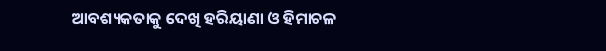ଆବଶ୍ୟକତାକୁ ଦେଖି ହରିୟାଣା ଓ ହିମାଚଳ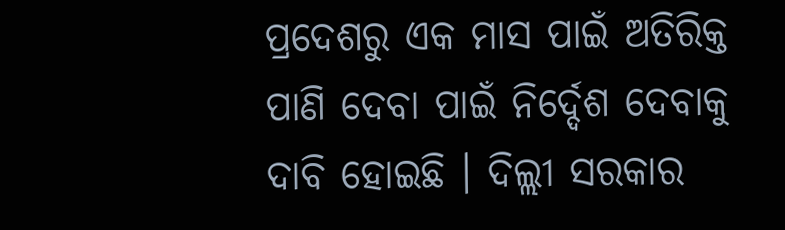ପ୍ରଦେଶରୁ ଏକ ମାସ ପାଇଁ ଅତିରିକ୍ତ ପାଣି ଦେବା ପାଇଁ ନିର୍ଦ୍ଦେଶ ଦେବାକୁ ଦାବି ହୋଇଛି । ଦିଲ୍ଲୀ ସରକାର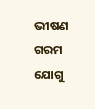ଭୀଷଣ ଗରମ ଯୋଗୁ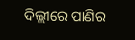ଦିଲ୍ଲୀରେ ପାଣିର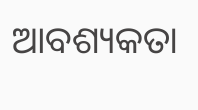ଆବଶ୍ୟକତା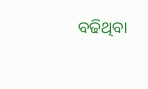ବଢିଥିବା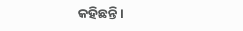କହିଛନ୍ତି ।